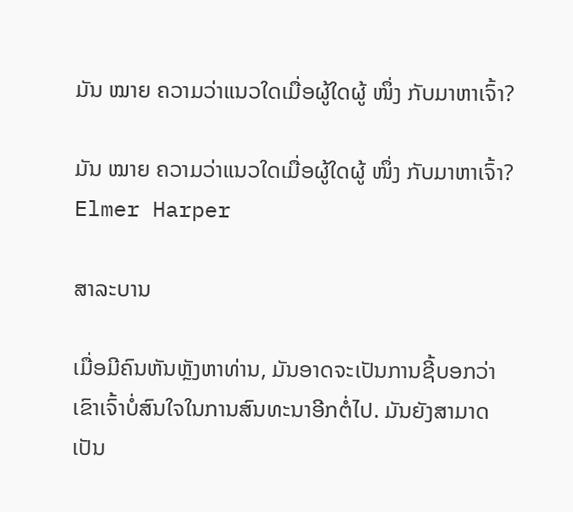ມັນ ໝາຍ ຄວາມວ່າແນວໃດເມື່ອຜູ້ໃດຜູ້ ໜຶ່ງ ກັບມາຫາເຈົ້າ?

ມັນ ໝາຍ ຄວາມວ່າແນວໃດເມື່ອຜູ້ໃດຜູ້ ໜຶ່ງ ກັບມາຫາເຈົ້າ?
Elmer Harper

ສາລະບານ

ເມື່ອມີຄົນຫັນຫຼັງຫາທ່ານ, ມັນອາດຈະເປັນການຊີ້ບອກວ່າເຂົາເຈົ້າບໍ່ສົນໃຈໃນການສົນທະນາອີກຕໍ່ໄປ. ມັນຍັງສາມາດເປັນ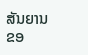ສັນຍານຂອ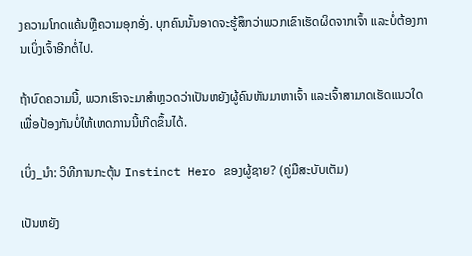ງຄວາມໂກດແຄ້ນຫຼືຄວາມອຸກອັ່ງ. ບຸກຄົນນັ້ນອາດຈະຮູ້ສຶກວ່າພວກເຂົາເຮັດຜິດຈາກເຈົ້າ ແລະບໍ່ຕ້ອງການເບິ່ງເຈົ້າອີກຕໍ່ໄປ.

ຖ້າບົດຄວາມນີ້, ພວກເຮົາຈະມາສຳຫຼວດວ່າເປັນຫຍັງຜູ້ຄົນຫັນມາຫາເຈົ້າ ແລະເຈົ້າສາມາດເຮັດແນວໃດເພື່ອປ້ອງກັນບໍ່ໃຫ້ເຫດການນີ້ເກີດຂຶ້ນໄດ້.

ເບິ່ງ_ນຳ: ວິທີການກະຕຸ້ນ Instinct Hero ຂອງຜູ້ຊາຍ? (ຄູ່ມືສະບັບເຕັມ)

ເປັນຫຍັງ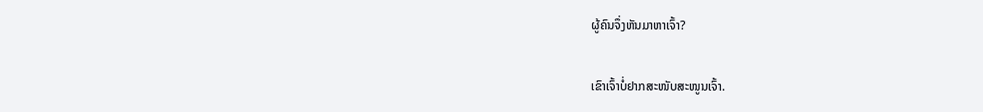ຜູ້ຄົນຈຶ່ງຫັນມາຫາເຈົ້າ?

ເຂົາເຈົ້າບໍ່ຢາກສະໜັບສະໜູນເຈົ້າ.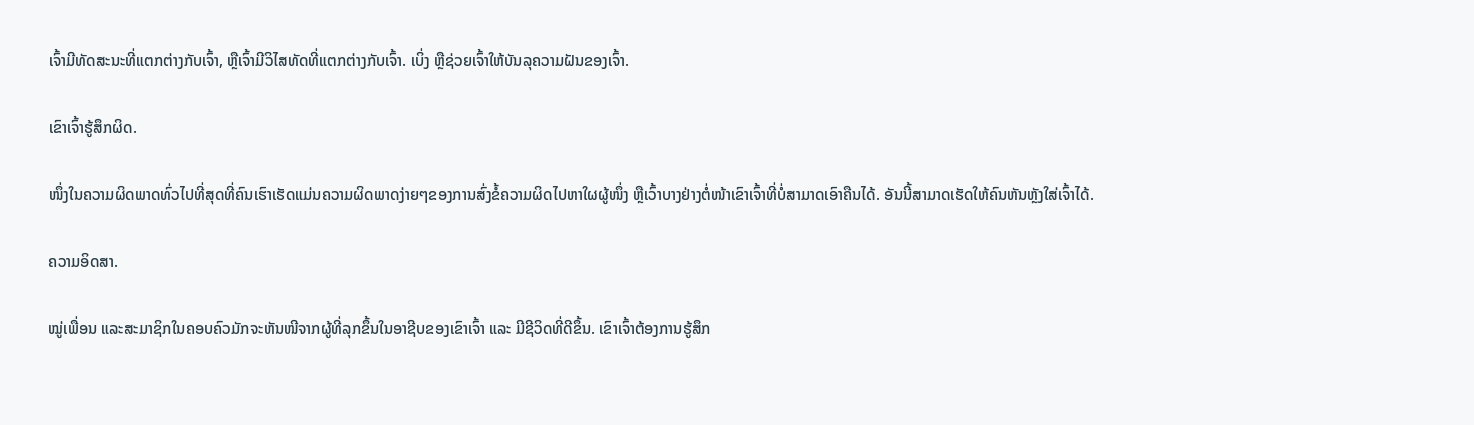ເຈົ້າມີທັດສະນະທີ່ແຕກຕ່າງກັບເຈົ້າ, ຫຼືເຈົ້າມີວິໄສທັດທີ່ແຕກຕ່າງກັບເຈົ້າ. ເບິ່ງ ຫຼືຊ່ວຍເຈົ້າໃຫ້ບັນລຸຄວາມຝັນຂອງເຈົ້າ.

ເຂົາເຈົ້າຮູ້ສຶກຜິດ.

ໜຶ່ງໃນຄວາມຜິດພາດທົ່ວໄປທີ່ສຸດທີ່ຄົນເຮົາເຮັດແມ່ນຄວາມຜິດພາດງ່າຍໆຂອງການສົ່ງຂໍ້ຄວາມຜິດໄປຫາໃຜຜູ້ໜຶ່ງ ຫຼືເວົ້າບາງຢ່າງຕໍ່ໜ້າເຂົາເຈົ້າທີ່ບໍ່ສາມາດເອົາຄືນໄດ້. ອັນນີ້ສາມາດເຮັດໃຫ້ຄົນຫັນຫຼັງໃສ່ເຈົ້າໄດ້.

ຄວາມອິດສາ.

ໝູ່ເພື່ອນ ແລະສະມາຊິກໃນຄອບຄົວມັກຈະຫັນໜີຈາກຜູ້ທີ່ລຸກຂຶ້ນໃນອາຊີບຂອງເຂົາເຈົ້າ ແລະ ມີຊີວິດທີ່ດີຂຶ້ນ. ເຂົາເຈົ້າຕ້ອງການຮູ້ສຶກ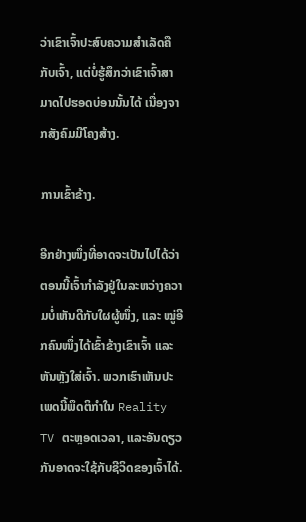ວ່າເຂົາເຈົ້າປະສົບຄວາມສຳເລັດຄືກັບເຈົ້າ, ແຕ່ບໍ່ຮູ້ສຶກວ່າເຂົາເຈົ້າສາມາດໄປຮອດບ່ອນນັ້ນໄດ້ ເນື່ອງຈາກສັງຄົມມີໂຄງສ້າງ.

ການເຂົ້າຂ້າງ.

ອີກຢ່າງໜຶ່ງທີ່ອາດຈະເປັນໄປໄດ້ວ່າຕອນນີ້ເຈົ້າກຳລັງຢູ່ໃນລະຫວ່າງຄວາມບໍ່ເຫັນດີກັບໃຜຜູ້ໜຶ່ງ, ແລະ ໝູ່ອີກຄົນໜຶ່ງໄດ້ເຂົ້າຂ້າງເຂົາເຈົ້າ ແລະ ຫັນຫຼັງໃສ່ເຈົ້າ. ພວກເຮົາເຫັນປະເພດນີ້ພຶດຕິກໍາໃນ Reality TV ຕະຫຼອດເວລາ, ແລະອັນດຽວກັນອາດຈະໃຊ້ກັບຊີວິດຂອງເຈົ້າໄດ້.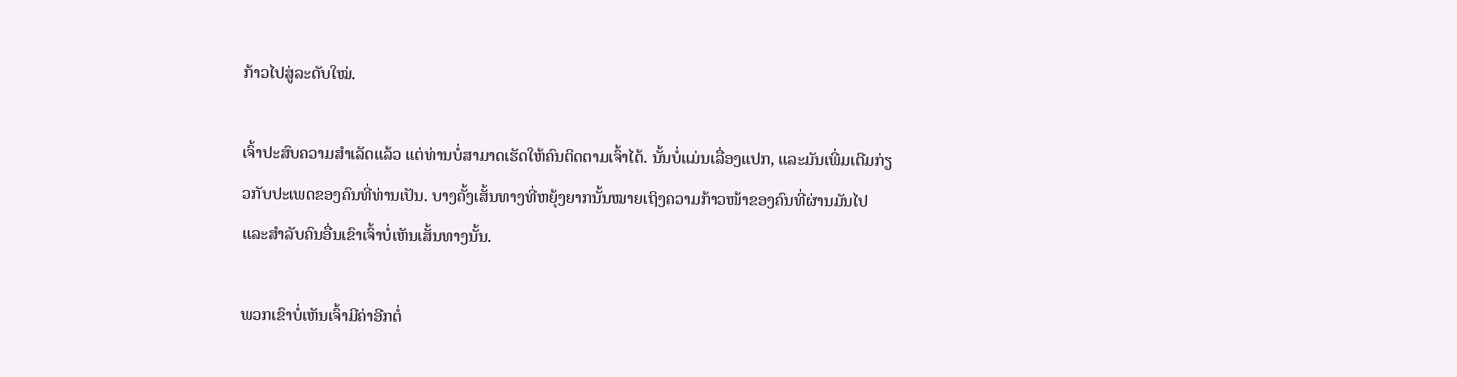ກ້າວໄປສູ່ລະດັບໃໝ່.

ເຈົ້າປະສົບຄວາມສຳເລັດແລ້ວ ແຕ່ທ່ານບໍ່ສາມາດເຮັດໃຫ້ຄົນຕິດຕາມເຈົ້າໄດ້. ນັ້ນບໍ່ແມ່ນເລື່ອງແປກ, ແລະມັນເພີ່ມເຕີມກ່ຽວກັບປະເພດຂອງຄົນທີ່ທ່ານເປັນ. ບາງຄັ້ງເສັ້ນທາງທີ່ຫຍຸ້ງຍາກນັ້ນໝາຍເຖິງຄວາມກ້າວໜ້າຂອງຄົນທີ່ຜ່ານມັນໄປ ແລະສຳລັບຄົນອື່ນເຂົາເຈົ້າບໍ່ເຫັນເສັ້ນທາງນັ້ນ.

ພວກເຂົາບໍ່ເຫັນເຈົ້າມີຄ່າອີກຕໍ່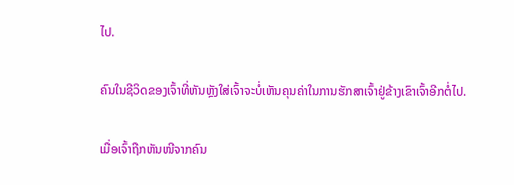ໄປ.

ຄົນໃນຊີວິດຂອງເຈົ້າທີ່ຫັນຫຼັງໃສ່ເຈົ້າຈະບໍ່ເຫັນຄຸນຄ່າໃນການຮັກສາເຈົ້າຢູ່ຂ້າງເຂົາເຈົ້າອີກຕໍ່ໄປ.

ເມື່ອເຈົ້າຖືກຫັນໜີຈາກຄົນ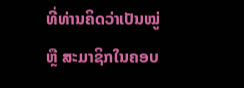ທີ່ທ່ານຄິດວ່າເປັນໝູ່ ຫຼື ສະມາຊິກໃນຄອບ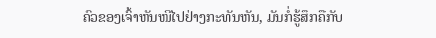ຄົວຂອງເຈົ້າຫັນໜີໄປຢ່າງກະທັນຫັນ, ມັນກໍ່ຮູ້ສຶກຄືກັບ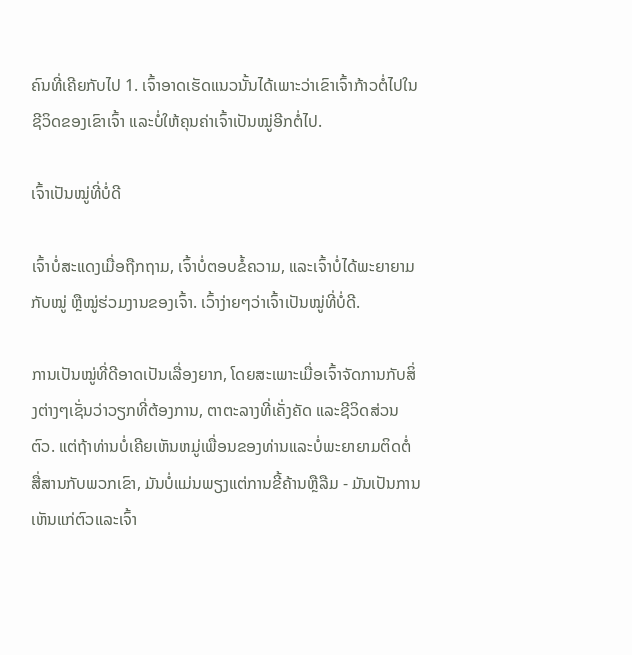ຄົນທີ່ເຄີຍກັບໄປ 1. ເຈົ້າອາດເຮັດແນວນັ້ນໄດ້ເພາະວ່າເຂົາເຈົ້າກ້າວຕໍ່ໄປໃນຊີວິດຂອງເຂົາເຈົ້າ ແລະບໍ່ໃຫ້ຄຸນຄ່າເຈົ້າເປັນໝູ່ອີກຕໍ່ໄປ.

ເຈົ້າເປັນໝູ່ທີ່ບໍ່ດີ

ເຈົ້າບໍ່ສະແດງເມື່ອຖືກຖາມ, ເຈົ້າບໍ່ຕອບຂໍ້ຄວາມ, ແລະເຈົ້າບໍ່ໄດ້ພະຍາຍາມກັບໝູ່ ຫຼືໝູ່ຮ່ວມງານຂອງເຈົ້າ. ເວົ້າງ່າຍໆວ່າເຈົ້າເປັນໝູ່ທີ່ບໍ່ດີ.

ການເປັນໝູ່ທີ່ດີອາດເປັນເລື່ອງຍາກ, ໂດຍສະເພາະເມື່ອເຈົ້າຈັດການກັບສິ່ງຕ່າງໆເຊັ່ນວ່າວຽກທີ່ຕ້ອງການ, ຕາຕະລາງທີ່ເຄັ່ງຄັດ ແລະຊີວິດສ່ວນຕົວ. ແຕ່ຖ້າທ່ານບໍ່ເຄີຍເຫັນຫມູ່ເພື່ອນຂອງທ່ານແລະບໍ່ພະຍາຍາມຕິດຕໍ່ສື່ສານກັບພວກເຂົາ, ມັນບໍ່ແມ່ນພຽງແຕ່ການຂີ້ຄ້ານຫຼືລືມ - ມັນເປັນການເຫັນແກ່ຕົວແລະເຈົ້າ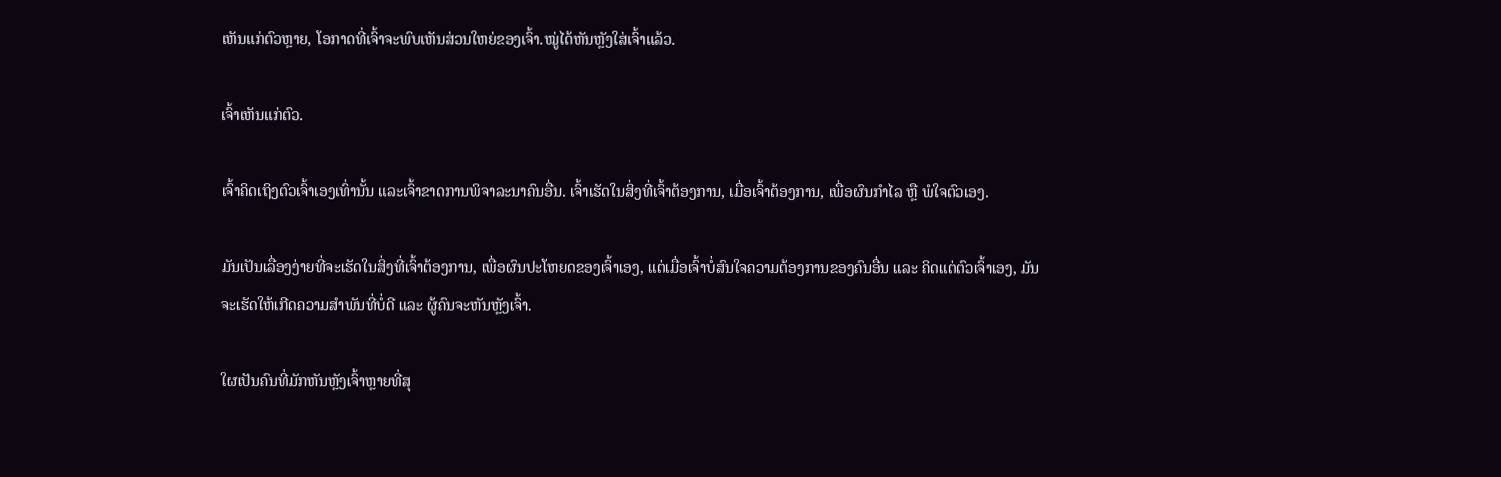ເຫັນແກ່ຕົວຫຼາຍ, ໂອກາດທີ່ເຈົ້າຈະພົບເຫັນສ່ວນໃຫຍ່ຂອງເຈົ້າ.ໝູ່ໄດ້ຫັນຫຼັງໃສ່ເຈົ້າແລ້ວ.

ເຈົ້າເຫັນແກ່ຕົວ.

ເຈົ້າຄິດເຖິງຕົວເຈົ້າເອງເທົ່ານັ້ນ ແລະເຈົ້າຂາດການພິຈາລະນາຄົນອື່ນ. ເຈົ້າເຮັດໃນສິ່ງທີ່ເຈົ້າຕ້ອງການ, ເມື່ອເຈົ້າຕ້ອງການ, ເພື່ອຜົນກຳໄລ ຫຼື ພໍໃຈຕົວເອງ.

ມັນເປັນເລື່ອງງ່າຍທີ່ຈະເຮັດໃນສິ່ງທີ່ເຈົ້າຕ້ອງການ, ເພື່ອຜົນປະໂຫຍດຂອງເຈົ້າເອງ, ແຕ່ເມື່ອເຈົ້າບໍ່ສົນໃຈຄວາມຕ້ອງການຂອງຄົນອື່ນ ແລະ ຄິດແຕ່ຕົວເຈົ້າເອງ, ມັນຈະເຮັດໃຫ້ເກີດຄວາມສຳພັນທີ່ບໍ່ດີ ແລະ ຜູ້ຄົນຈະຫັນຫຼັງເຈົ້າ.

ໃຜເປັນຄົນທີ່ມັກຫັນຫຼັງເຈົ້າຫຼາຍທີ່ສຸ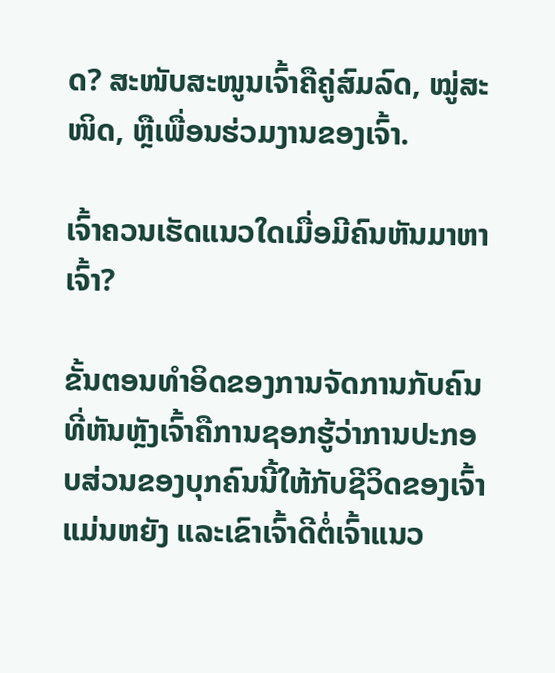ດ? ສະໜັບສະໜູນເຈົ້າຄືຄູ່ສົມລົດ, ໝູ່ສະໜິດ, ຫຼືເພື່ອນຮ່ວມງານຂອງເຈົ້າ.

ເຈົ້າຄວນເຮັດແນວໃດເມື່ອມີຄົນຫັນມາຫາເຈົ້າ?

ຂັ້ນຕອນທຳອິດຂອງການຈັດການກັບຄົນທີ່ຫັນຫຼັງເຈົ້າຄືການຊອກຮູ້ວ່າການປະກອບສ່ວນຂອງບຸກຄົນນີ້ໃຫ້ກັບຊີວິດຂອງເຈົ້າແມ່ນຫຍັງ ແລະເຂົາເຈົ້າດີຕໍ່ເຈົ້າແນວ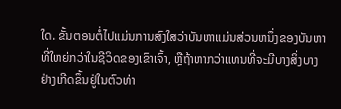ໃດ. ຂັ້ນຕອນຕໍ່ໄປແມ່ນການສົງໃສວ່າບັນຫາແມ່ນສ່ວນຫນຶ່ງຂອງບັນຫາທີ່ໃຫຍ່ກວ່າໃນຊີວິດຂອງເຂົາເຈົ້າ, ຫຼືຖ້າຫາກວ່າແທນທີ່ຈະມີບາງສິ່ງບາງຢ່າງເກີດຂຶ້ນຢູ່ໃນຕົວທ່າ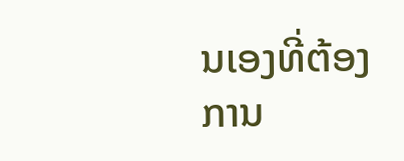ນເອງທີ່ຕ້ອງການ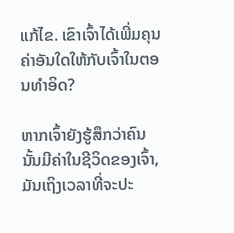ແກ້ໄຂ. ເຂົາເຈົ້າໄດ້ເພີ່ມຄຸນຄ່າອັນໃດໃຫ້ກັບເຈົ້າໃນຕອນທໍາອິດ?

ຫາກເຈົ້າຍັງຮູ້ສຶກວ່າຄົນນັ້ນມີຄ່າໃນຊີວິດຂອງເຈົ້າ, ມັນເຖິງເວລາທີ່ຈະປະ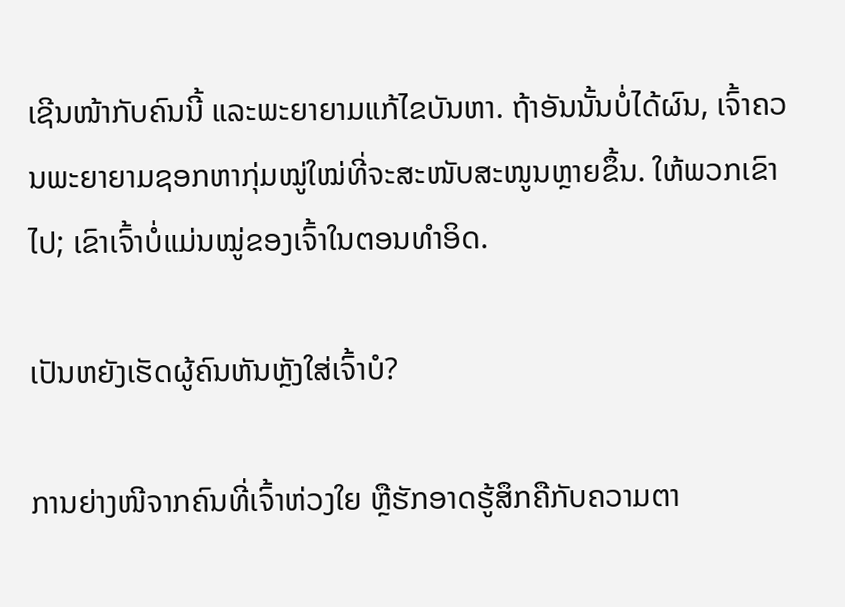ເຊີນໜ້າກັບຄົນນີ້ ແລະພະຍາຍາມແກ້ໄຂບັນຫາ. ຖ້າອັນນັ້ນບໍ່ໄດ້ຜົນ, ເຈົ້າຄວນພະຍາຍາມຊອກຫາກຸ່ມໝູ່ໃໝ່ທີ່ຈະສະໜັບສະໜູນຫຼາຍຂຶ້ນ. ໃຫ້ພວກເຂົາໄປ; ເຂົາເຈົ້າບໍ່ແມ່ນໝູ່ຂອງເຈົ້າໃນຕອນທຳອິດ.

ເປັນຫຍັງເຮັດຜູ້ຄົນຫັນຫຼັງໃສ່ເຈົ້າບໍ?

ການຍ່າງໜີຈາກຄົນທີ່ເຈົ້າຫ່ວງໃຍ ຫຼືຮັກອາດຮູ້ສຶກຄືກັບຄວາມຕາ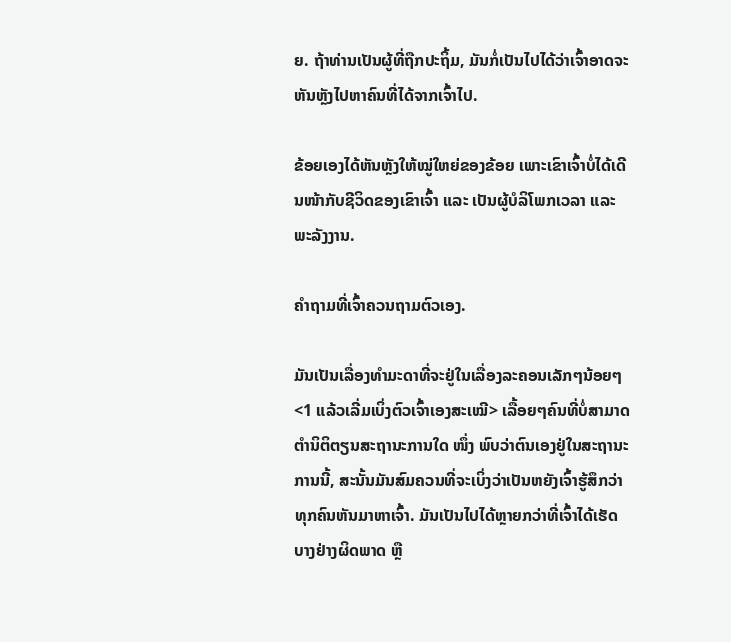ຍ. ຖ້າທ່ານເປັນຜູ້ທີ່ຖືກປະຖິ້ມ, ມັນກໍ່ເປັນໄປໄດ້ວ່າເຈົ້າອາດຈະຫັນຫຼັງໄປຫາຄົນທີ່ໄດ້ຈາກເຈົ້າໄປ.

ຂ້ອຍເອງໄດ້ຫັນຫຼັງໃຫ້ໝູ່ໃຫຍ່ຂອງຂ້ອຍ ເພາະເຂົາເຈົ້າບໍ່ໄດ້ເດີນໜ້າກັບຊີວິດຂອງເຂົາເຈົ້າ ແລະ ເປັນຜູ້ບໍລິໂພກເວລາ ແລະ ພະລັງງານ.

ຄຳຖາມທີ່ເຈົ້າຄວນຖາມຕົວເອງ.

ມັນເປັນເລື່ອງທຳມະດາທີ່ຈະຢູ່ໃນເລື່ອງລະຄອນເລັກໆນ້ອຍໆ<1 ແລ້ວເລີ່ມເບິ່ງຕົວເຈົ້າເອງສະເໝີ> ເລື້ອຍໆຄົນທີ່ບໍ່ສາມາດຕໍານິຕິຕຽນສະຖານະການໃດ ໜຶ່ງ ພົບວ່າຕົນເອງຢູ່ໃນສະຖານະການນີ້, ສະນັ້ນມັນສົມຄວນທີ່ຈະເບິ່ງວ່າເປັນຫຍັງເຈົ້າຮູ້ສຶກວ່າທຸກຄົນຫັນມາຫາເຈົ້າ. ມັນເປັນໄປໄດ້ຫຼາຍກວ່າທີ່ເຈົ້າໄດ້ເຮັດບາງຢ່າງຜິດພາດ ຫຼື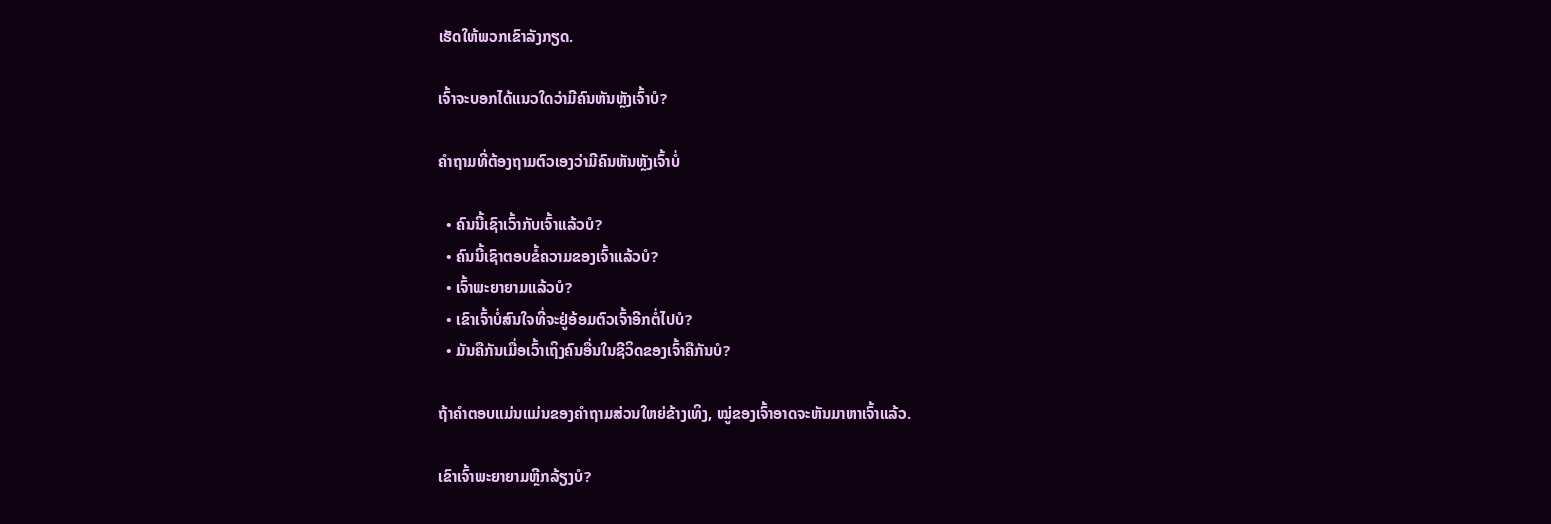ເຮັດໃຫ້ພວກເຂົາລັງກຽດ.

ເຈົ້າຈະບອກໄດ້ແນວໃດວ່າມີຄົນຫັນຫຼັງເຈົ້າບໍ?

ຄຳຖາມທີ່ຕ້ອງຖາມຕົວເອງວ່າມີຄົນຫັນຫຼັງເຈົ້າບໍ່

  • ຄົນນີ້ເຊົາເວົ້າກັບເຈົ້າແລ້ວບໍ?
  • ຄົນນີ້ເຊົາຕອບຂໍ້ຄວາມຂອງເຈົ້າແລ້ວບໍ?
  • ເຈົ້າພະຍາຍາມແລ້ວບໍ?
  • ເຂົາເຈົ້າບໍ່ສົນໃຈທີ່ຈະຢູ່ອ້ອມຕົວເຈົ້າອີກຕໍ່ໄປບໍ?
  • ມັນຄືກັນເມື່ອເວົ້າເຖິງຄົນອື່ນໃນຊີວິດຂອງເຈົ້າຄືກັນບໍ?

ຖ້າຄຳຕອບແມ່ນແມ່ນຂອງຄຳຖາມສ່ວນໃຫຍ່ຂ້າງເທິງ, ໝູ່ຂອງເຈົ້າອາດຈະຫັນມາຫາເຈົ້າແລ້ວ.

ເຂົາເຈົ້າພະຍາຍາມຫຼີກລ້ຽງບໍ?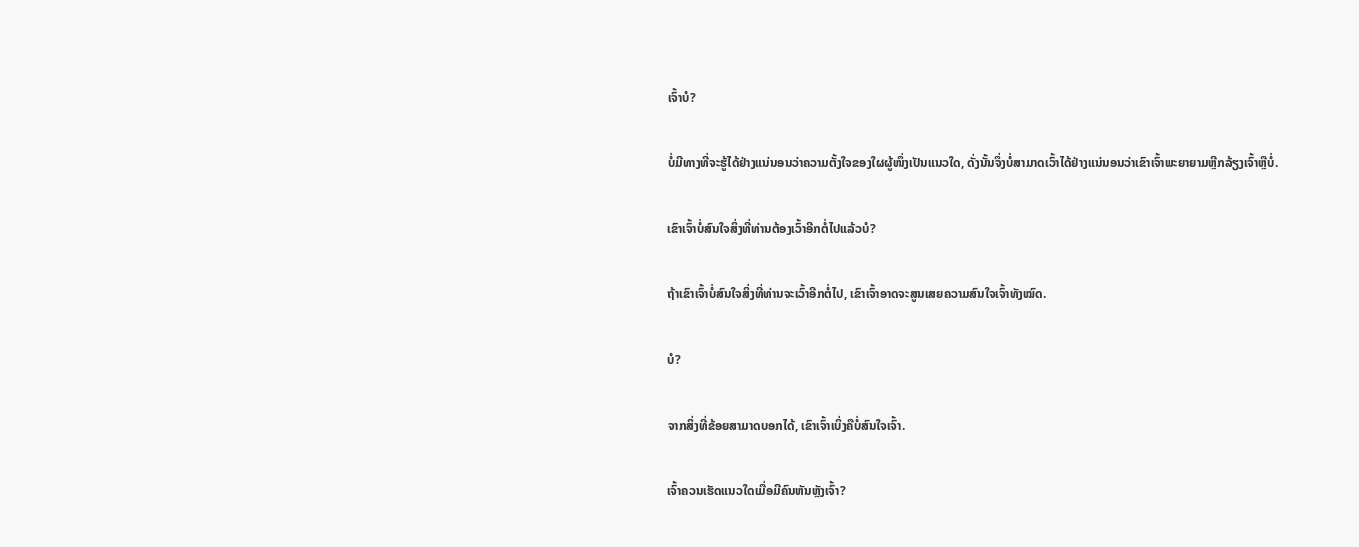ເຈົ້າບໍ?

ບໍ່ມີທາງທີ່ຈະຮູ້ໄດ້ຢ່າງແນ່ນອນວ່າຄວາມຕັ້ງໃຈຂອງໃຜຜູ້ໜຶ່ງເປັນແນວໃດ, ດັ່ງນັ້ນຈຶ່ງບໍ່ສາມາດເວົ້າໄດ້ຢ່າງແນ່ນອນວ່າເຂົາເຈົ້າພະຍາຍາມຫຼີກລ້ຽງເຈົ້າຫຼືບໍ່.

ເຂົາເຈົ້າບໍ່ສົນໃຈສິ່ງທີ່ທ່ານຕ້ອງເວົ້າອີກຕໍ່ໄປແລ້ວບໍ?

ຖ້າເຂົາເຈົ້າບໍ່ສົນໃຈສິ່ງທີ່ທ່ານຈະເວົ້າອີກຕໍ່ໄປ, ເຂົາເຈົ້າອາດຈະສູນເສຍຄວາມສົນໃຈເຈົ້າທັງໝົດ.

ບໍ?

ຈາກສິ່ງທີ່ຂ້ອຍສາມາດບອກໄດ້, ເຂົາເຈົ້າເບິ່ງຄືບໍ່ສົນໃຈເຈົ້າ.

ເຈົ້າຄວນເຮັດແນວໃດເມື່ອມີຄົນຫັນຫຼັງເຈົ້າ?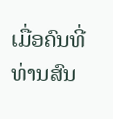ເມື່ອຄົນທີ່ທ່ານສົນ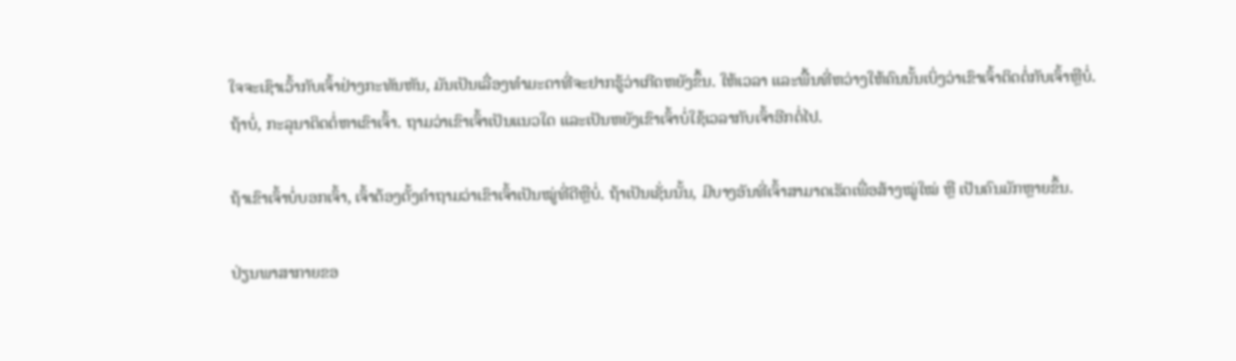ໃຈຈະເຊົາເວົ້າກັບເຈົ້າຢ່າງກະທັນຫັນ, ມັນເປັນເລື່ອງທຳມະດາທີ່ຈະຢາກຮູ້ວ່າເກີດຫຍັງຂຶ້ນ. ໃຫ້ເວລາ ແລະພື້ນທີ່ຫວ່າງໃຫ້ຄົນນັ້ນເບິ່ງວ່າເຂົາເຈົ້າຕິດຕໍ່ກັບເຈົ້າຫຼືບໍ່. ຖ້າບໍ່, ກະລຸນາຕິດຕໍ່ຫາເຂົາເຈົ້າ. ຖາມວ່າເຂົາເຈົ້າເປັນແນວໃດ ແລະເປັນຫຍັງເຂົາເຈົ້າບໍ່ໃຊ້ເວລາກັບເຈົ້າອີກຕໍ່ໄປ.

ຖ້າເຂົາເຈົ້າບໍ່ບອກເຈົ້າ, ເຈົ້າຕ້ອງຕັ້ງຄຳຖາມວ່າເຂົາເຈົ້າເປັນໝູ່ທີ່ດີຫຼືບໍ່. ຖ້າເປັນເຊັ່ນນັ້ນ, ມີບາງອັນທີ່ເຈົ້າສາມາດເຮັດເພື່ອສ້າງໝູ່ໃໝ່ ຫຼື ເປັນຄົນມັກຫຼາຍຂຶ້ນ.

ປ່ຽນພາສາກາຍຂອ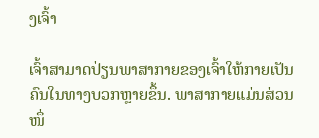ງເຈົ້າ

ເຈົ້າສາມາດປ່ຽນພາສາກາຍຂອງເຈົ້າໃຫ້ກາຍເປັນຄົນໃນທາງບວກຫຼາຍຂຶ້ນ. ພາສາກາຍແມ່ນສ່ວນໜຶ່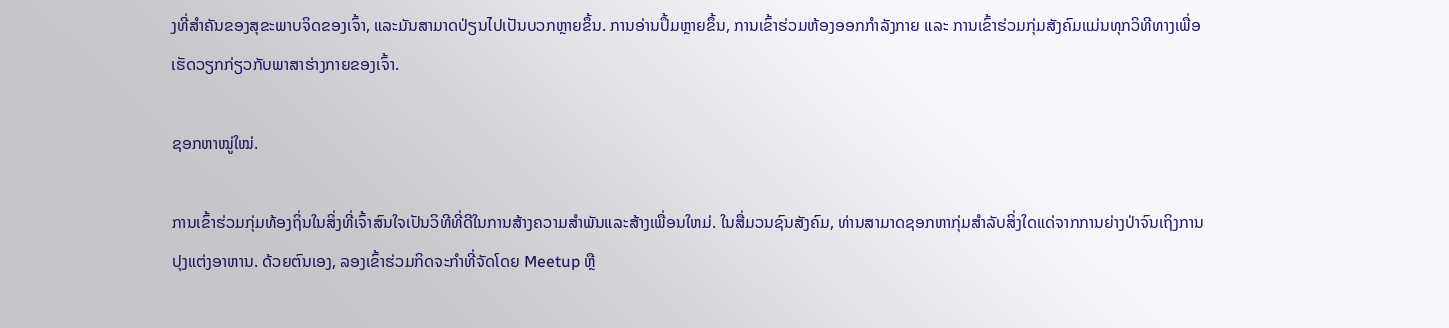ງທີ່ສຳຄັນຂອງສຸຂະພາບຈິດຂອງເຈົ້າ, ແລະມັນສາມາດປ່ຽນໄປເປັນບວກຫຼາຍຂຶ້ນ. ການອ່ານປຶ້ມຫຼາຍຂຶ້ນ, ການເຂົ້າຮ່ວມຫ້ອງອອກກຳລັງກາຍ ແລະ ການເຂົ້າຮ່ວມກຸ່ມສັງຄົມແມ່ນທຸກວິທີທາງເພື່ອເຮັດວຽກກ່ຽວກັບພາສາຮ່າງກາຍຂອງເຈົ້າ.

ຊອກຫາໝູ່ໃໝ່.

ການເຂົ້າຮ່ວມກຸ່ມທ້ອງຖິ່ນໃນສິ່ງທີ່ເຈົ້າສົນໃຈເປັນວິທີທີ່ດີໃນການສ້າງຄວາມສໍາພັນແລະສ້າງເພື່ອນໃຫມ່. ໃນສື່ມວນຊົນສັງຄົມ, ທ່ານສາມາດຊອກຫາກຸ່ມສໍາລັບສິ່ງໃດແດ່ຈາກການຍ່າງປ່າຈົນເຖິງການປຸງແຕ່ງອາຫານ. ດ້ວຍຕົນເອງ, ລອງເຂົ້າຮ່ວມກິດຈະກຳທີ່ຈັດໂດຍ Meetup ຫຼື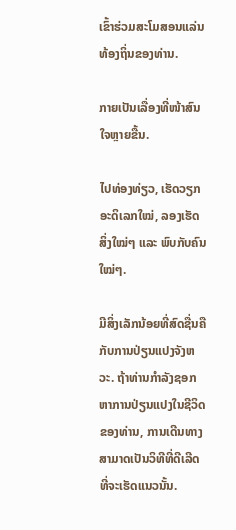ເຂົ້າຮ່ວມສະໂມສອນແລ່ນທ້ອງຖິ່ນຂອງທ່ານ.

ກາຍເປັນເລື່ອງທີ່ໜ້າສົນໃຈຫຼາຍຂື້ນ.

ໄປທ່ອງທ່ຽວ, ເຮັດວຽກອະດິເລກໃໝ່, ລອງເຮັດສິ່ງໃໝ່ໆ ແລະ ພົບກັບຄົນໃໝ່ໆ.

ມີສິ່ງເລັກນ້ອຍທີ່ສົດຊື່ນຄືກັບການປ່ຽນແປງຈັງຫວະ. ຖ້າທ່ານກໍາລັງຊອກຫາການປ່ຽນແປງໃນຊີວິດຂອງທ່ານ, ການເດີນທາງສາມາດເປັນວິທີທີ່ດີເລີດທີ່ຈະເຮັດແນວນັ້ນ.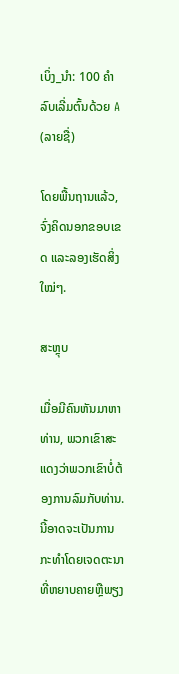ເບິ່ງ_ນຳ: 100 ຄໍາລົບເລີ່ມຕົ້ນດ້ວຍ A (ລາຍຊື່)

ໂດຍພື້ນຖານແລ້ວ, ຈົ່ງຄິດນອກຂອບເຂດ ແລະລອງເຮັດສິ່ງໃໝ່ໆ.

ສະຫຼຸບ

ເມື່ອມີຄົນຫັນມາຫາທ່ານ, ພວກເຂົາສະແດງວ່າພວກເຂົາບໍ່ຕ້ອງການລົມກັບທ່ານ. ນີ້ອາດຈະເປັນການກະທໍາໂດຍເຈດຕະນາທີ່ຫຍາບຄາຍຫຼືພຽງ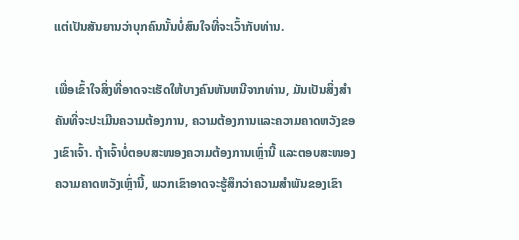ແຕ່ເປັນສັນຍານວ່າບຸກຄົນນັ້ນບໍ່ສົນໃຈທີ່ຈະເວົ້າກັບທ່ານ.

ເພື່ອເຂົ້າໃຈສິ່ງທີ່ອາດຈະເຮັດໃຫ້ບາງຄົນຫັນຫນີຈາກທ່ານ, ມັນເປັນສິ່ງສໍາຄັນທີ່ຈະປະເມີນຄວາມຕ້ອງການ, ຄວາມຕ້ອງການແລະຄວາມຄາດຫວັງຂອງເຂົາເຈົ້າ. ຖ້າເຈົ້າບໍ່ຕອບສະໜອງຄວາມຕ້ອງການເຫຼົ່ານີ້ ແລະຕອບສະໜອງຄວາມຄາດຫວັງເຫຼົ່ານີ້, ພວກເຂົາອາດຈະຮູ້ສຶກວ່າຄວາມສຳພັນຂອງເຂົາ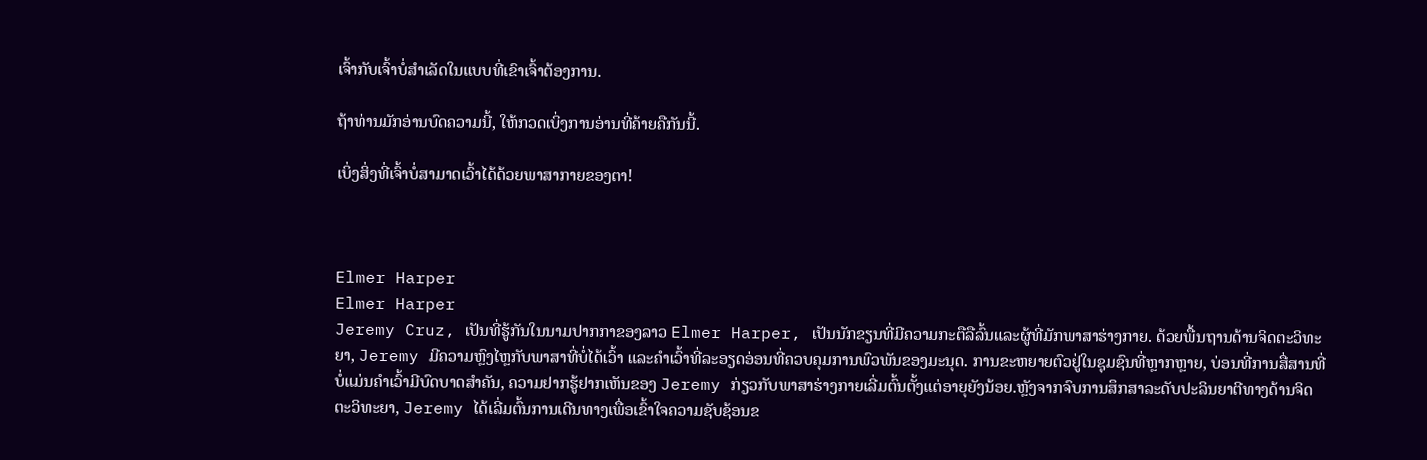ເຈົ້າກັບເຈົ້າບໍ່ສຳເລັດໃນແບບທີ່ເຂົາເຈົ້າຕ້ອງການ.

ຖ້າທ່ານມັກອ່ານບົດຄວາມນີ້, ໃຫ້ກວດເບິ່ງການອ່ານທີ່ຄ້າຍຄືກັນນີ້.

ເບິ່ງສິ່ງທີ່ເຈົ້າບໍ່ສາມາດເວົ້າໄດ້ດ້ວຍພາສາກາຍຂອງຕາ!



Elmer Harper
Elmer Harper
Jeremy Cruz, ເປັນທີ່ຮູ້ກັນໃນນາມປາກກາຂອງລາວ Elmer Harper, ເປັນນັກຂຽນທີ່ມີຄວາມກະຕືລືລົ້ນແລະຜູ້ທີ່ມັກພາສາຮ່າງກາຍ. ດ້ວຍພື້ນຖານດ້ານຈິດຕະວິທະຍາ, Jeremy ມີຄວາມຫຼົງໄຫຼກັບພາສາທີ່ບໍ່ໄດ້ເວົ້າ ແລະຄຳເວົ້າທີ່ລະອຽດອ່ອນທີ່ຄວບຄຸມການພົວພັນຂອງມະນຸດ. ການຂະຫຍາຍຕົວຢູ່ໃນຊຸມຊົນທີ່ຫຼາກຫຼາຍ, ບ່ອນທີ່ການສື່ສານທີ່ບໍ່ແມ່ນຄໍາເວົ້າມີບົດບາດສໍາຄັນ, ຄວາມຢາກຮູ້ຢາກເຫັນຂອງ Jeremy ກ່ຽວກັບພາສາຮ່າງກາຍເລີ່ມຕົ້ນຕັ້ງແຕ່ອາຍຸຍັງນ້ອຍ.ຫຼັງຈາກຈົບການສຶກສາລະດັບປະລິນຍາຕີທາງດ້ານຈິດຕະວິທະຍາ, Jeremy ໄດ້ເລີ່ມຕົ້ນການເດີນທາງເພື່ອເຂົ້າໃຈຄວາມຊັບຊ້ອນຂ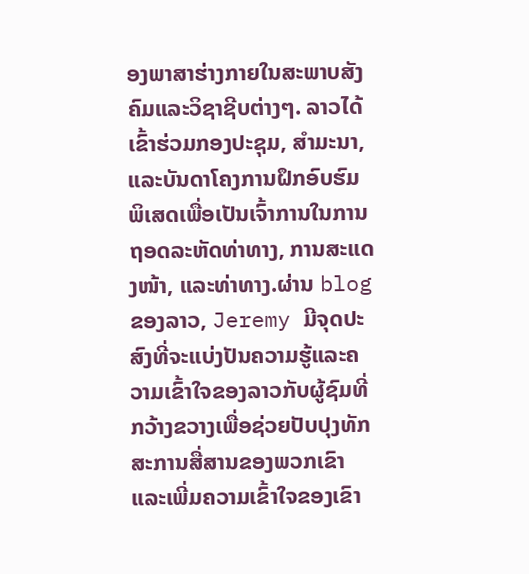ອງພາສາຮ່າງກາຍໃນສະພາບສັງຄົມແລະວິຊາຊີບຕ່າງໆ. ລາວໄດ້ເຂົ້າຮ່ວມກອງປະຊຸມ, ສຳມະນາ, ແລະບັນດາໂຄງການຝຶກອົບຮົມພິເສດເພື່ອເປັນເຈົ້າການໃນການຖອດລະຫັດທ່າທາງ, ການສະແດງໜ້າ, ແລະທ່າທາງ.ຜ່ານ blog ຂອງລາວ, Jeremy ມີຈຸດປະສົງທີ່ຈະແບ່ງປັນຄວາມຮູ້ແລະຄວາມເຂົ້າໃຈຂອງລາວກັບຜູ້ຊົມທີ່ກວ້າງຂວາງເພື່ອຊ່ວຍປັບປຸງທັກສະການສື່ສານຂອງພວກເຂົາແລະເພີ່ມຄວາມເຂົ້າໃຈຂອງເຂົາ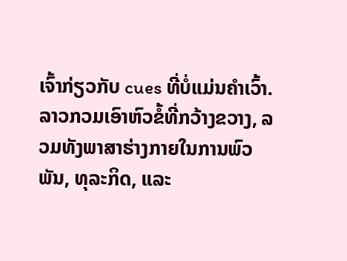ເຈົ້າກ່ຽວກັບ cues ທີ່ບໍ່ແມ່ນຄໍາເວົ້າ. ລາວກວມເອົາຫົວຂໍ້ທີ່ກວ້າງຂວາງ, ລວມທັງພາສາຮ່າງກາຍໃນການພົວພັນ, ທຸລະກິດ, ແລະ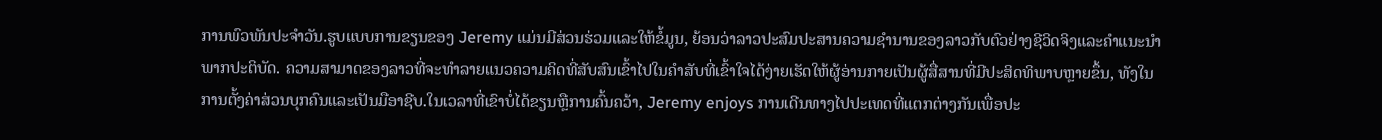ການພົວພັນປະຈໍາວັນ.ຮູບແບບການຂຽນຂອງ Jeremy ແມ່ນມີສ່ວນຮ່ວມແລະໃຫ້ຂໍ້ມູນ, ຍ້ອນວ່າລາວປະສົມປະສານຄວາມຊໍານານຂອງລາວກັບຕົວຢ່າງຊີວິດຈິງແລະຄໍາແນະນໍາພາກປະຕິບັດ. ຄວາມສາມາດຂອງລາວທີ່ຈະທໍາລາຍແນວຄວາມຄິດທີ່ສັບສົນເຂົ້າໄປໃນຄໍາສັບທີ່ເຂົ້າໃຈໄດ້ງ່າຍເຮັດໃຫ້ຜູ້ອ່ານກາຍເປັນຜູ້ສື່ສານທີ່ມີປະສິດທິພາບຫຼາຍຂຶ້ນ, ທັງໃນການຕັ້ງຄ່າສ່ວນບຸກຄົນແລະເປັນມືອາຊີບ.ໃນເວລາທີ່ເຂົາບໍ່ໄດ້ຂຽນຫຼືການຄົ້ນຄວ້າ, Jeremy enjoys ການເດີນທາງໄປປະເທດທີ່ແຕກຕ່າງກັນເພື່ອປະ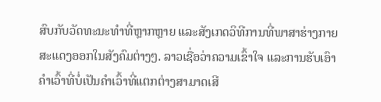ສົບກັບວັດທະນະທໍາທີ່ຫຼາກຫຼາຍ ແລະສັງເກດວິທີການທີ່ພາສາຮ່າງກາຍສະແດງອອກໃນສັງຄົມຕ່າງໆ. ລາວເຊື່ອວ່າຄວາມເຂົ້າໃຈ ແລະການຮັບເອົາຄຳເວົ້າທີ່ບໍ່ເປັນຄຳເວົ້າທີ່ແຕກຕ່າງສາມາດເສີ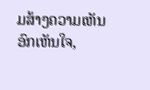ມສ້າງຄວາມເຫັນອົກເຫັນໃຈ,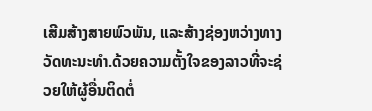ເສີມສ້າງສາຍພົວພັນ, ແລະສ້າງຊ່ອງຫວ່າງທາງວັດທະນະທໍາ.ດ້ວຍຄວາມຕັ້ງໃຈຂອງລາວທີ່ຈະຊ່ວຍໃຫ້ຜູ້ອື່ນຕິດຕໍ່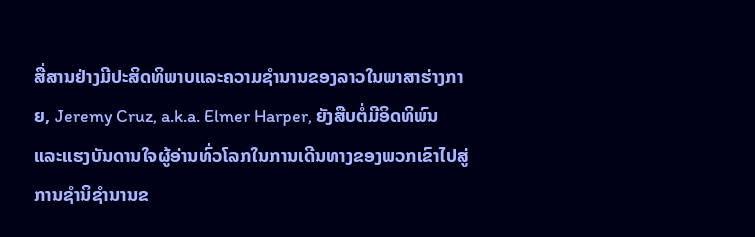ສື່ສານຢ່າງມີປະສິດທິພາບແລະຄວາມຊໍານານຂອງລາວໃນພາສາຮ່າງກາຍ, Jeremy Cruz, a.k.a. Elmer Harper, ຍັງສືບຕໍ່ມີອິດທິພົນແລະແຮງບັນດານໃຈຜູ້ອ່ານທົ່ວໂລກໃນການເດີນທາງຂອງພວກເຂົາໄປສູ່ການຊໍານິຊໍານານຂ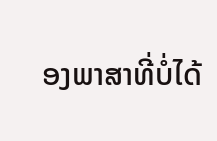ອງພາສາທີ່ບໍ່ໄດ້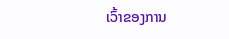ເວົ້າຂອງການ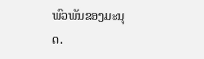ພົວພັນຂອງມະນຸດ.